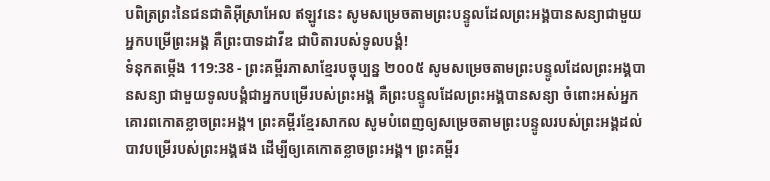បពិត្រព្រះនៃជនជាតិអ៊ីស្រាអែល ឥឡូវនេះ សូមសម្រេចតាមព្រះបន្ទូលដែលព្រះអង្គបានសន្យាជាមួយអ្នកបម្រើព្រះអង្គ គឺព្រះបាទដាវីឌ ជាបិតារបស់ទូលបង្គំ!
ទំនុកតម្កើង 119:38 - ព្រះគម្ពីរភាសាខ្មែរបច្ចុប្បន្ន ២០០៥ សូមសម្រេចតាមព្រះបន្ទូលដែលព្រះអង្គបានសន្យា ជាមួយទូលបង្គំជាអ្នកបម្រើរបស់ព្រះអង្គ គឺព្រះបន្ទូលដែលព្រះអង្គបានសន្យា ចំពោះអស់អ្នកគោរពកោតខ្លាចព្រះអង្គ។ ព្រះគម្ពីរខ្មែរសាកល សូមបំពេញឲ្យសម្រេចតាមព្រះបន្ទូលរបស់ព្រះអង្គដល់បាវបម្រើរបស់ព្រះអង្គផង ដើម្បីឲ្យគេកោតខ្លាចព្រះអង្គ។ ព្រះគម្ពីរ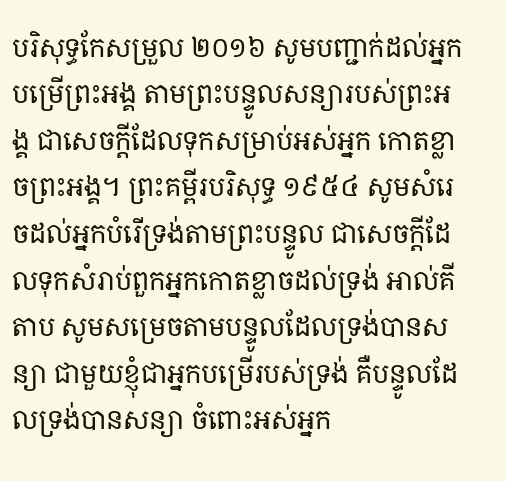បរិសុទ្ធកែសម្រួល ២០១៦ សូមបញ្ជាក់ដល់អ្នកបម្រើព្រះអង្គ តាមព្រះបន្ទូលសន្យារបស់ព្រះអង្គ ជាសេចក្ដីដែលទុកសម្រាប់អស់អ្នក កោតខ្លាចព្រះអង្គ។ ព្រះគម្ពីរបរិសុទ្ធ ១៩៥៤ សូមសំរេចដល់អ្នកបំរើទ្រង់តាមព្រះបន្ទូល ជាសេចក្ដីដែលទុកសំរាប់ពួកអ្នកកោតខ្លាចដល់ទ្រង់ អាល់គីតាប សូមសម្រេចតាមបន្ទូលដែលទ្រង់បានសន្យា ជាមួយខ្ញុំជាអ្នកបម្រើរបស់ទ្រង់ គឺបន្ទូលដែលទ្រង់បានសន្យា ចំពោះអស់អ្នក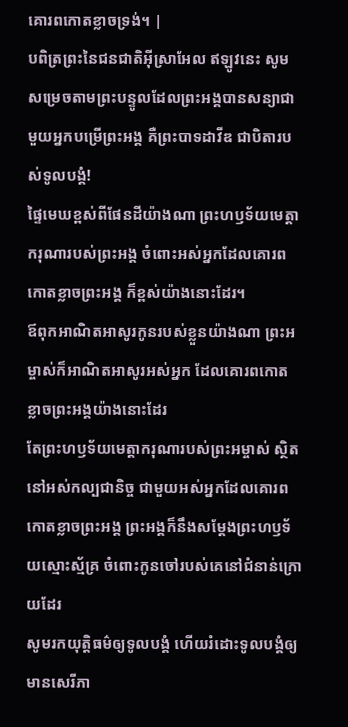គោរពកោតខ្លាចទ្រង់។ |
បពិត្រព្រះនៃជនជាតិអ៊ីស្រាអែល ឥឡូវនេះ សូមសម្រេចតាមព្រះបន្ទូលដែលព្រះអង្គបានសន្យាជាមួយអ្នកបម្រើព្រះអង្គ គឺព្រះបាទដាវីឌ ជាបិតារបស់ទូលបង្គំ!
ផ្ទៃមេឃខ្ពស់ពីផែនដីយ៉ាងណា ព្រះហឫទ័យមេត្តាករុណារបស់ព្រះអង្គ ចំពោះអស់អ្នកដែលគោរពកោតខ្លាចព្រះអង្គ ក៏ខ្ពស់យ៉ាងនោះដែរ។
ឪពុកអាណិតអាសូរកូនរបស់ខ្លួនយ៉ាងណា ព្រះអម្ចាស់ក៏អាណិតអាសូរអស់អ្នក ដែលគោរពកោតខ្លាចព្រះអង្គយ៉ាងនោះដែរ
តែព្រះហឫទ័យមេត្តាករុណារបស់ព្រះអម្ចាស់ ស្ថិតនៅអស់កល្បជានិច្ច ជាមួយអស់អ្នកដែលគោរពកោតខ្លាចព្រះអង្គ ព្រះអង្គក៏នឹងសម្តែងព្រះហឫទ័យស្មោះស្ម័គ្រ ចំពោះកូនចៅរបស់គេនៅជំនាន់ក្រោយដែរ
សូមរកយុត្តិធម៌ឲ្យទូលបង្គំ ហើយរំដោះទូលបង្គំឲ្យមានសេរីភា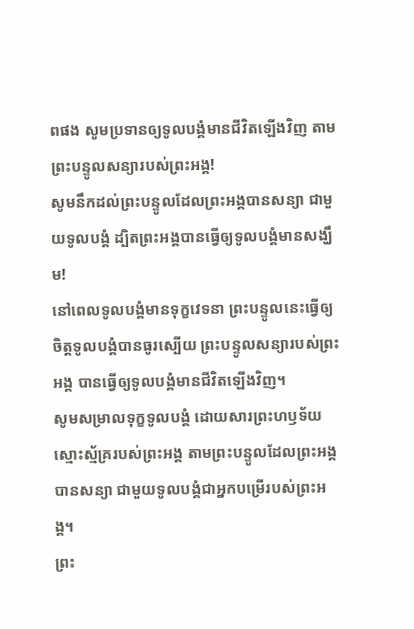ពផង សូមប្រទានឲ្យទូលបង្គំមានជីវិតឡើងវិញ តាមព្រះបន្ទូលសន្យារបស់ព្រះអង្គ!
សូមនឹកដល់ព្រះបន្ទូលដែលព្រះអង្គបានសន្យា ជាមួយទូលបង្គំ ដ្បិតព្រះអង្គបានធ្វើឲ្យទូលបង្គំមានសង្ឃឹម!
នៅពេលទូលបង្គំមានទុក្ខវេទនា ព្រះបន្ទូលនេះធ្វើឲ្យចិត្តទូលបង្គំបានធូរស្បើយ ព្រះបន្ទូលសន្យារបស់ព្រះអង្គ បានធ្វើឲ្យទូលបង្គំមានជីវិតឡើងវិញ។
សូមសម្រាលទុក្ខទូលបង្គំ ដោយសារព្រះហឫទ័យស្មោះស្ម័គ្ររបស់ព្រះអង្គ តាមព្រះបន្ទូលដែលព្រះអង្គបានសន្យា ជាមួយទូលបង្គំជាអ្នកបម្រើរបស់ព្រះអង្គ។
ព្រះ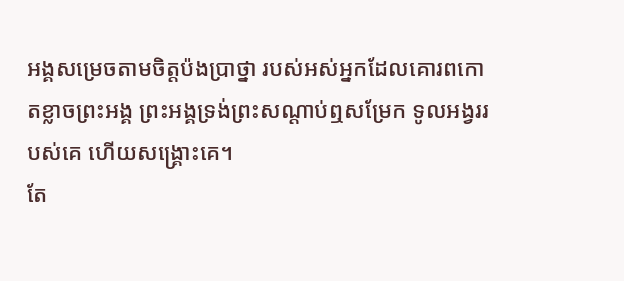អង្គសម្រេចតាមចិត្តប៉ងប្រាថ្នា របស់អស់អ្នកដែលគោរពកោតខ្លាចព្រះអង្គ ព្រះអង្គទ្រង់ព្រះសណ្ដាប់ឮសម្រែក ទូលអង្វររបស់គេ ហើយសង្គ្រោះគេ។
តែ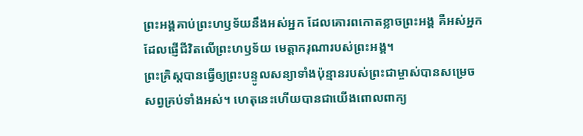ព្រះអង្គគាប់ព្រះហឫទ័យនឹងអស់អ្នក ដែលគោរពកោតខ្លាចព្រះអង្គ គឺអស់អ្នកដែលផ្ញើជីវិតលើព្រះហឫទ័យ មេត្តាករុណារបស់ព្រះអង្គ។
ព្រះគ្រិស្តបានធ្វើឲ្យព្រះបន្ទូលសន្យាទាំងប៉ុន្មានរបស់ព្រះជាម្ចាស់បានសម្រេចសព្វគ្រប់ទាំងអស់។ ហេតុនេះហើយបានជាយើងពោលពាក្យ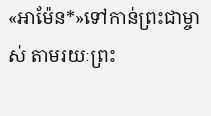«អាម៉ែន*»ទៅកាន់ព្រះជាម្ចាស់ តាមរយៈព្រះ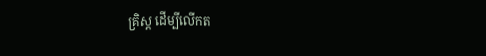គ្រិស្ត ដើម្បីលើកត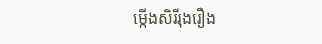ម្កើងសិរីរុងរឿង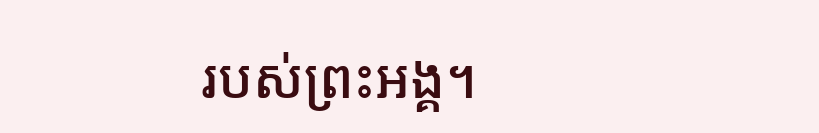របស់ព្រះអង្គ។